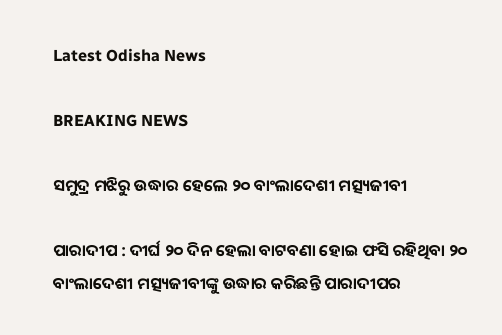Latest Odisha News

BREAKING NEWS

ସମୁଦ୍ର ମଝିରୁ ଉଦ୍ଧାର ହେଲେ ୨୦ ବାଂଲାଦେଶୀ ମତ୍ସ୍ୟଜୀବୀ

ପାରାଦୀପ : ଦୀର୍ଘ ୨୦ ଦିନ ହେଲା ବାଟବଣା ହୋଇ ଫସି ରହିଥିବା ୨୦ ବାଂଲାଦେଶୀ ମତ୍ସ୍ୟଜୀବୀଙ୍କୁ ଉଦ୍ଧାର କରିଛନ୍ତି ପାରାଦୀପର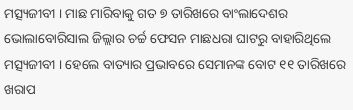ମତ୍ସ୍ୟଜୀବୀ । ମାଛ ମାରିବାକୁ ଗତ ୭ ତାରିଖରେ ବାଂଲାଦେଶର ଭୋଲାବୋରିସାଲ ଜିଲ୍ଲାର ଚର୍ଚ୍ଚ ଫେସନ ମାଛଧରା ଘାଟରୁ ବାହାରିଥିଲେ ମତ୍ସ୍ୟଜୀବୀ । ହେଲେ ବାତ୍ୟାର ପ୍ରଭାବରେ ସେମାନଙ୍କ ବୋଟ ୧୧ ତାରିଖରେ ଖରାପ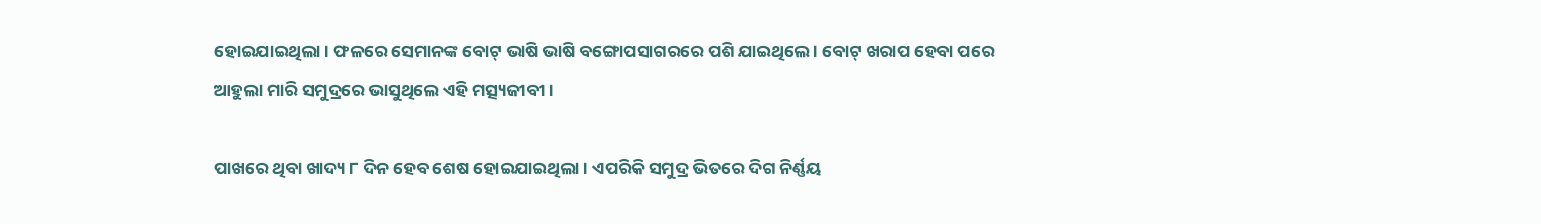ହୋଇଯାଇଥିଲା । ଫଳରେ ସେମାନଙ୍କ ବୋଟ୍ ଭାଷି ଭାଷି ବଙ୍ଗୋପସାଗରରେ ପଶି ଯାଇଥିଲେ । ବୋଟ୍ ଖରାପ ହେବା ପରେ ଆହୁଲା ମାରି ସମୁଦ୍ରରେ ଭାସୁଥିଲେ ଏହି ମତ୍ସ୍ୟଜୀବୀ ।

ପାଖରେ ଥିବା ଖାଦ୍ୟ ୮ ଦିନ ହେବ ଶେଷ ହୋଇଯାଇଥିଲା । ଏପରିକି ସମୁଦ୍ର ଭିତରେ ଦିଗ ନିର୍ଣ୍ଣୟ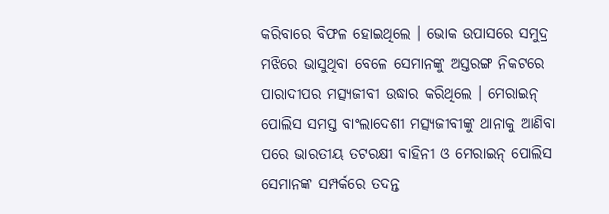କରିବାରେ ବିଫଳ ହୋଇଥିଲେ । ଭୋକ ଉପାସରେ ସମୁଦ୍ର ମଝିରେ ଭାସୁଥିବା ବେଳେ ସେମାନଙ୍କୁ ଅସ୍ତରଙ୍ଗ ନିକଟରେ ପାରାଦୀପର ମତ୍ସ୍ୟଜୀବୀ ଉଦ୍ଧାର କରିଥିଲେ । ମେରାଇନ୍ ପୋଲିସ ସମସ୍ତ ବାଂଲାଦେଶୀ ମତ୍ସ୍ୟଜୀବୀଙ୍କୁ ଥାନାକୁ ଆଣିବା ପରେ ଭାରତୀୟ ତଟରକ୍ଷୀ ବାହିନୀ ଓ ମେରାଇନ୍ ପୋଲିସ ସେମାନଙ୍କ ସମ୍ପର୍କରେ ତଦନ୍ତ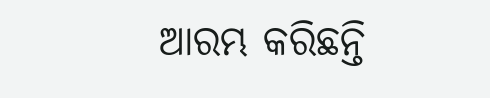ଆରମ୍ଭ କରିଛନ୍ତି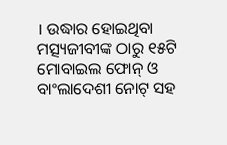। ଉଦ୍ଧାର ହୋଇଥିବା ମତ୍ସ୍ୟଜୀବୀଙ୍କ ଠାରୁ ୧୫ଟି ମୋବାଇଲ ଫୋନ୍ ଓ ବାଂଲାଦେଶୀ ନୋଟ୍ ସହ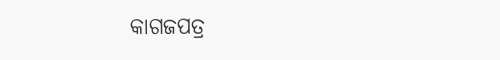କାଗଜପତ୍ର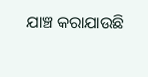ଯାଞ୍ଚ କରାଯାଉଛି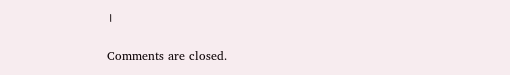।

Comments are closed.